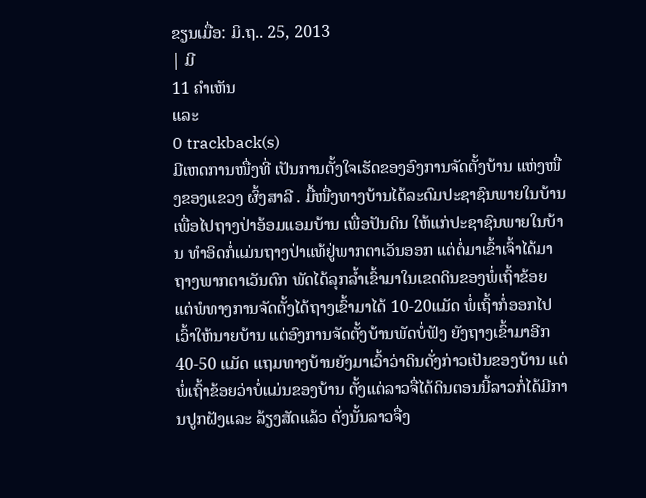ຂຽນເມື່ອ: ມິ.ຖ.. 25, 2013
| ມີ
11 ຄຳເຫັນ
ແລະ
0 trackback(s)
ມີເຫດການໜື່ງທີ່ ເປັນການຕັ້ງໃຈເຮັດຂອງອົງການຈັດຕັ້ງບ້ານ ແຫ່ງໜື່ງຂອງແຂວງ ຜົ້ງສາລີ . ມື້ໜື່ງທາງບ້ານໄດ້ລະດົມປະຊາຊົນພາຍໃນບ້ານເພື່ອໄປຖາງປ່າອ້ອມແອມບ້ານ ເພື່ອປັນດິນ ໃຫ້ແກ່ປະຊາຊົນພາຍໃນບ້ານ ທຳອິດກໍ່ແມ່ນຖາງປ່າແທ້ຢູ່ພາກຕາເວັນອອກ ແຕ່ຕໍ່ມາເຂົ້າເຈົ້າໄດ້ມາຖາງພາກຕາເວັນຕົກ ພັດໄດ້ລຸກລ້ຳເຂົ້າມາໃນເຂດດິນຂອງພໍ່ເຖົ້າຂ້ອຍ ແຕ່ພໍທາງການຈັດຕັ້ງໄດ້ຖາງເຂົ້າມາໄດ້ 10-20ແມັດ ພໍ່ເຖົ້າກໍ່ອອກໄປເວົ້າໃຫ້ນາຍບ້ານ ແຕ່ອົງການຈັດຕັ້ງບ້ານພັດບໍ່ຟັງ ຍັງຖາງເຂົ້າມາອີກ 40-50 ແມັດ ແຖມທາງບ້ານຍັງມາເວົ້າວ່າດິນດັ່ງກ່າວເປັນຂອງບ້ານ ແຕ່ພໍ່ເຖົ້າຂ້ອຍວ່າບໍ່ແມ່ນຂອງບ້ານ ຕັ້ງແຕ່ລາວຈື່ໄດ້ດິນຕອນນີ້ລາວກໍ່ໄດ້ມີການປູກຝັງແລະ ລ້ຽງສັດແລ້ວ ດັ່ງນັ້ນລາວຈື່ງ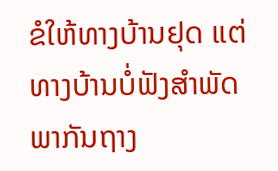ຂໍໃຫ້ທາງບ້ານຢຸດ ແຕ່ທາງບ້ານບໍ່ຟັງສຳພັດ ພາກັນຖາງ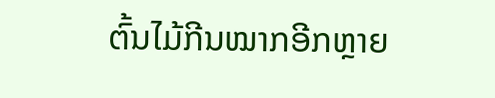ຕົ້ນໄມ້ກີນໝາກອີກຫຼາຍ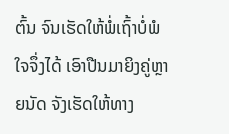ຕົ້ນ ຈົນເຮັດໃຫ້ພໍ່ເຖົ້າບໍ່ພໍໃຈຈຶ່ງໄດ້ ເອົາປືນມາຍິງຄູ່ຫຼາຍນັດ ຈັງເຮັດໃຫ້ທາງ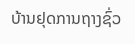ບ້ານຢຸດການຖາງຊົ່ວ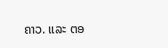ຄາວ. ແລະ ຕອ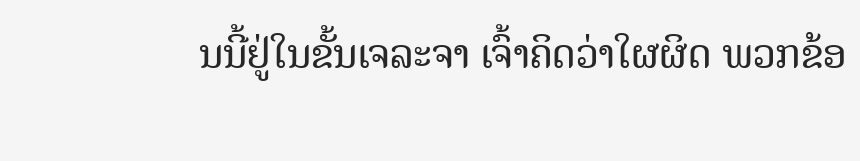ນນີ້ຢູ່ໃນຂັ້ນເຈລະຈາ ເຈົ້າຄິດວ່າໃຜຜິດ ພວກຂ້ອ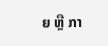ຍ ຫຼື ກາ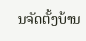ນຈັດຕັ້ງບ້ານ